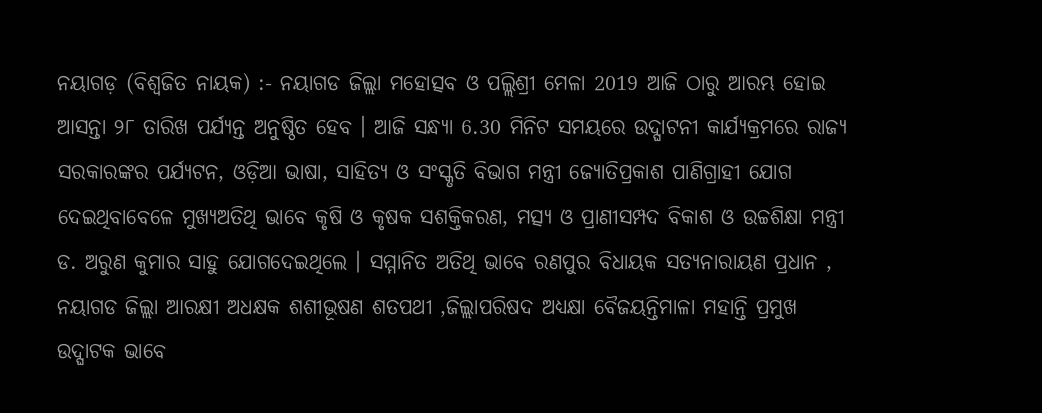ନୟାଗଡ଼ (ବିଶ୍ୱଜିତ ନାୟକ) :- ନୟାଗଡ ଜିଲ୍ଲା ମହୋତ୍ସବ ଓ ପଲ୍ଲିଶ୍ରୀ ମେଳା 2019 ଆଜି ଠାରୁ ଆରମ୍ଭ ହୋଇ ଆସନ୍ତା ୨୮ ତାରିଖ ପର୍ଯ୍ୟନ୍ତ ଅନୁଷ୍ଠିତ ହେବ । ଆଜି ସନ୍ଧ୍ୟା 6.30 ମିନିଟ ସମୟରେ ଉଦ୍ଘାଟନୀ କାର୍ଯ୍ୟକ୍ରମରେ ରାଜ୍ୟ ସରକାରଙ୍କର ପର୍ଯ୍ୟଟନ, ଓଡ଼ିଆ ଭାଷା, ସାହିତ୍ୟ ଓ ସଂସ୍କୃତି ବିଭାଗ ମନ୍ତ୍ରୀ ଜ୍ୟୋତିପ୍ରକାଶ ପାଣିଗ୍ରାହୀ ଯୋଗ ଦେଇଥିବାବେଳେ ମୁଖ୍ୟଅତିଥି ଭାବେ କୃଷି ଓ କୃଷକ ସଶକ୍ତିକରଣ, ମତ୍ସ୍ୟ ଓ ପ୍ରାଣୀସମ୍ପଦ ବିକାଶ ଓ ଉଚ୍ଚଶିକ୍ଷା ମନ୍ତ୍ରୀ ଡ. ଅରୁଣ କୁମାର ସାହୁ ଯୋଗଦେଇଥିଲେ । ସମ୍ମାନିତ ଅତିଥି ଭାବେ ରଣପୁର ବିଧାୟକ ସତ୍ୟନାରାୟଣ ପ୍ରଧାନ , ନୟାଗଡ ଜିଲ୍ଲା ଆରକ୍ଷୀ ଅଧକ୍ଷକ ଶଶୀଭୂଷଣ ଶତପଥୀ ,ଜିଲ୍ଲାପରିଷଦ ଅଧ୍ୟକ୍ଷା ବୈଜୟନ୍ତିମାଳା ମହାନ୍ତି ପ୍ରମୁଖ ଉଦ୍ଘାଟକ ଭାବେ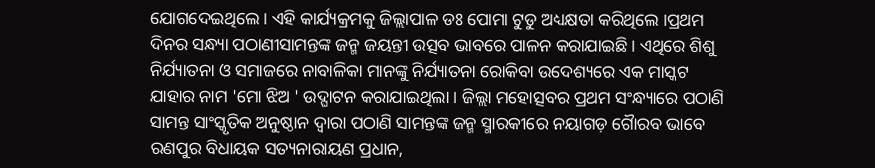ଯୋଗଦେଇଥିଲେ । ଏହି କାର୍ଯ୍ୟକ୍ରମକୁ ଜିଲ୍ଲାପାଳ ଡଃ ପୋମା ଟୁଡୁ ଅଧ୍ୟକ୍ଷତା କରିଥିଲେ ।ପ୍ରଥମ ଦିନର ସନ୍ଧ୍ୟା ପଠାଣୀସାମନ୍ତଙ୍କ ଜନ୍ମ ଜୟନ୍ତୀ ଉତ୍ସବ ଭାବରେ ପାଳନ କରାଯାଇଛି । ଏଥିରେ ଶିଶୁ ନିର୍ଯ୍ୟାତନା ଓ ସମାଜରେ ନାବାଳିକା ମାନଙ୍କୁ ନିର୍ଯ୍ୟାତନା ରୋକିବା ଉଦେଶ୍ୟରେ ଏକ ମାସ୍କଟ ଯାହାର ନାମ 'ମୋ ଝିଅ ' ଉଦ୍ଘାଟନ କରାଯାଇଥିଲା । ଜିଲ୍ଲା ମହୋତ୍ସବର ପ୍ରଥମ ସଂନ୍ଧ୍ୟାରେ ପଠାଣି ସାମନ୍ତ ସାଂସ୍କୃତିକ ଅନୁଷ୍ଠାନ ଦ୍ୱାରା ପଠାଣି ସାମନ୍ତଙ୍କ ଜନ୍ମ ସ୍ମାରକୀରେ ନୟାଗଡ଼ ଗୈାରବ ଭାବେ ରଣପୁର ବିଧାୟକ ସତ୍ୟନାରାୟଣ ପ୍ରଧାନ,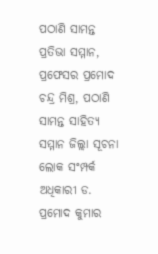ପଠାଣି ସାମନ୍ତ ପ୍ରତିଭା ସମ୍ମାନ, ପ୍ରଫେସର ପ୍ରମୋଦ ଚନ୍ଦ୍ର ମିଶ୍ର, ପଠାଣି ସାମନ୍ତ ସାହିତ୍ୟ ସମ୍ମାନ ଜିଲ୍ଲା ସୂଚନା ଲୋକ ସଂମ୍ପର୍କ ଅଧିକାରୀ ଡ. ପ୍ରମୋଦ କୁମାର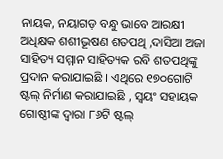ନାୟକ, ନୟାଗଡ଼ ବନ୍ଧୁ ଭାବେ ଆରକ୍ଷୀ ଅଧିକ୍ଷକ ଶଶୀଭୂଷଣ ଶତପଥି ,ଦାସିଆ ଅଜା ସାହିତ୍ୟ ସମ୍ମାନ ସାହିତ୍ୟକ ରବି ଶତପଥିଙ୍କୁ ପ୍ରଦାନ କରାଯାଇଛି । ଏଥିରେ ୧୭୦ଗୋଟି ଷ୍ଟଲ୍ ନିର୍ମାଣ କରାଯାଇଛି , ସ୍ୱୟଂ ସହାୟକ ଗୋଷ୍ଠୀଙ୍କ ଦ୍ଵାରା ୮୬ଟି ଷ୍ଟଲ୍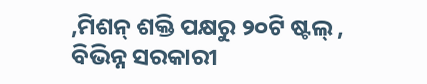,ମିଶନ୍ ଶକ୍ତି ପକ୍ଷରୁ ୨୦ଟି ଷ୍ଟଲ୍ , ବିଭିନ୍ନ ସରକାରୀ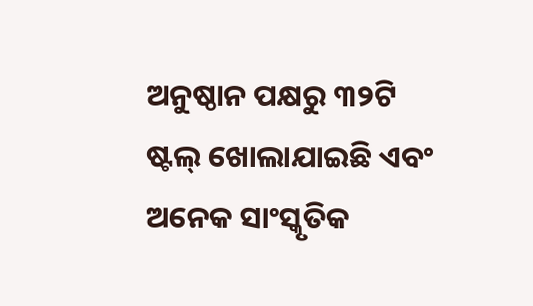ଅନୁଷ୍ଠାନ ପକ୍ଷରୁ ୩୨ଟି ଷ୍ଟଲ୍ ଖୋଲାଯାଇଛି ଏବଂ ଅନେକ ସାଂସ୍କୃତିକ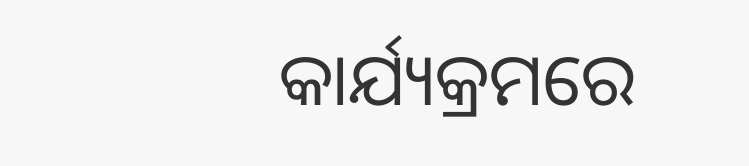କାର୍ଯ୍ୟକ୍ରମରେ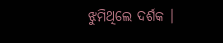ଝୁମିଥିଲେ ଦର୍ଶକ ।